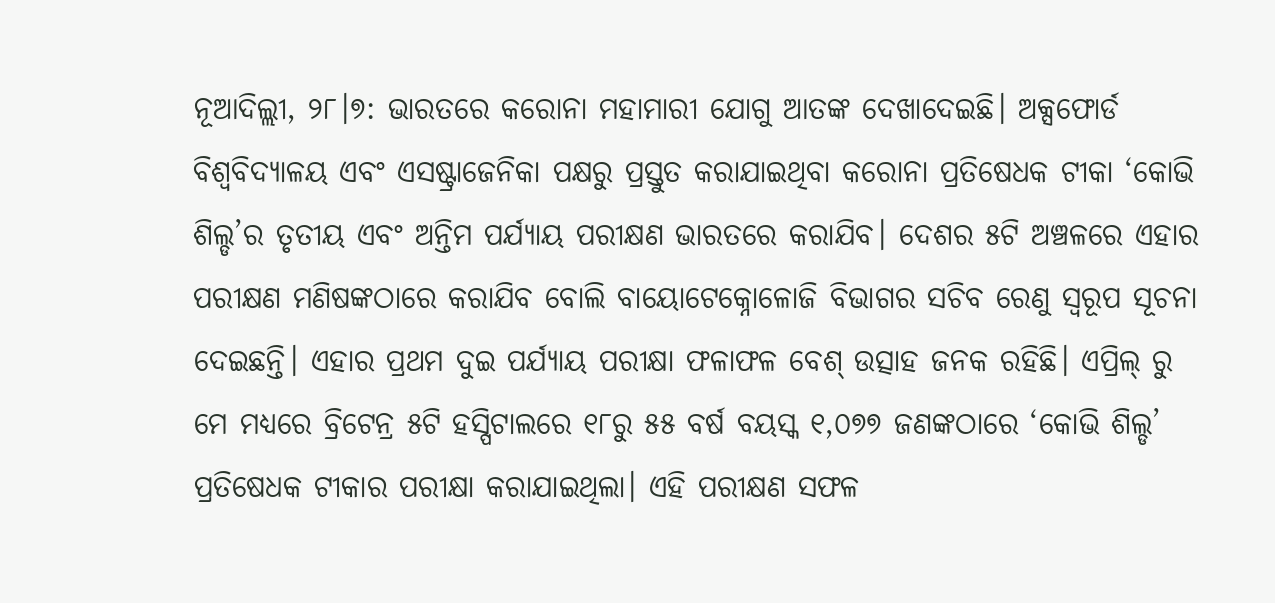ନୂଆଦିଲ୍ଲୀ, ୨୮।୭: ଭାରତରେ କରୋନା ମହାମାରୀ ଯୋଗୁ ଆତଙ୍କ ଦେଖାଦେଇଛି। ଅକ୍ସଫୋର୍ଡ ବିଶ୍ୱବିଦ୍ୟାଳୟ ଏବଂ ଏସଷ୍ଟ୍ରାଜେନିକା ପକ୍ଷରୁ ପ୍ରସ୍ତୁତ କରାଯାଇଥିବା କରୋନା ପ୍ରତିଷେଧକ ଟୀକା ‘କୋଭି ଶିଲ୍ଡ’ର ତୃତୀୟ ଏବଂ ଅନ୍ତିମ ପର୍ଯ୍ୟାୟ ପରୀକ୍ଷଣ ଭାରତରେ କରାଯିବ। ଦେଶର ୫ଟି ଅଞ୍ଚଳରେ ଏହାର ପରୀକ୍ଷଣ ମଣିଷଙ୍କଠାରେ କରାଯିବ ବୋଲି ବାୟୋଟେକ୍ନୋଳୋଜି ବିଭାଗର ସଚିବ ରେଣୁ ସ୍ବରୂପ ସୂଚନା ଦେଇଛନ୍ତି। ଏହାର ପ୍ରଥମ ଦୁଇ ପର୍ଯ୍ୟାୟ ପରୀକ୍ଷା ଫଳାଫଳ ବେଶ୍ ଉତ୍ସାହ ଜନକ ରହିଛି। ଏପ୍ରିଲ୍ ରୁ ମେ ମଧ୍ୟରେ ବ୍ରିଟେନ୍ର ୫ଟି ହସ୍ପିଟାଲରେ ୧୮ରୁ ୫୫ ବର୍ଷ ବୟସ୍କ ୧,୦୭୭ ଜଣଙ୍କଠାରେ ‘କୋଭି ଶିଲ୍ଡ’ ପ୍ରତିଷେଧକ ଟୀକାର ପରୀକ୍ଷା କରାଯାଇଥିଲା। ଏହି ପରୀକ୍ଷଣ ସଫଳ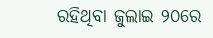ରହିଥିବା ଜୁଲାଇ ୨୦ରେ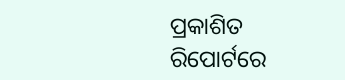ପ୍ରକାଶିତ ରିପୋର୍ଟରେ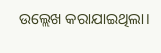ଉଲ୍ଲେଖ କରାଯାଇଥିଲା।